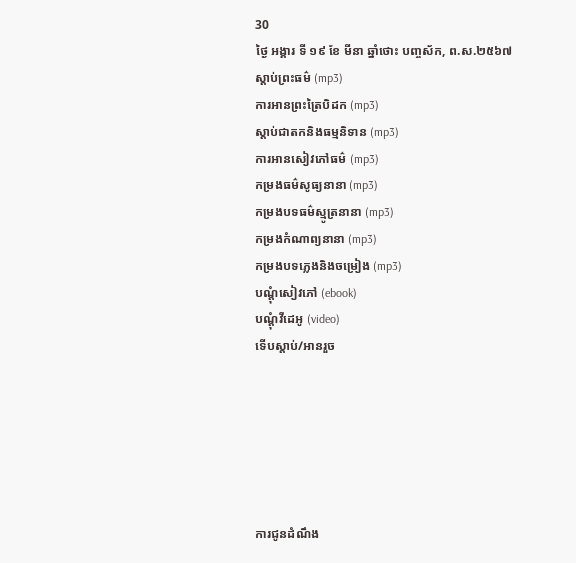30
ថ្ងៃ អង្គារ ទី ១៩ ខែ មីនា ឆ្នាំថោះ បញ្ចស័ក, ព.ស.២៥៦៧
ស្តាប់ព្រះធម៌ (mp3)
ការអានព្រះត្រៃបិដក (mp3)
ស្តាប់ជាតកនិងធម្មនិទាន (mp3)
ការអានសៀវភៅធម៌ (mp3)
កម្រងធម៌សូធ្យនានា (mp3)
កម្រងបទធម៌ស្មូត្រនានា (mp3)
កម្រងកំណាព្យនានា (mp3)
កម្រងបទភ្លេងនិងចម្រៀង (mp3)
បណ្តុំសៀវភៅ (ebook)
បណ្តុំវីដេអូ (video)
ទើបស្តាប់/អានរួច






ការជូនដំណឹង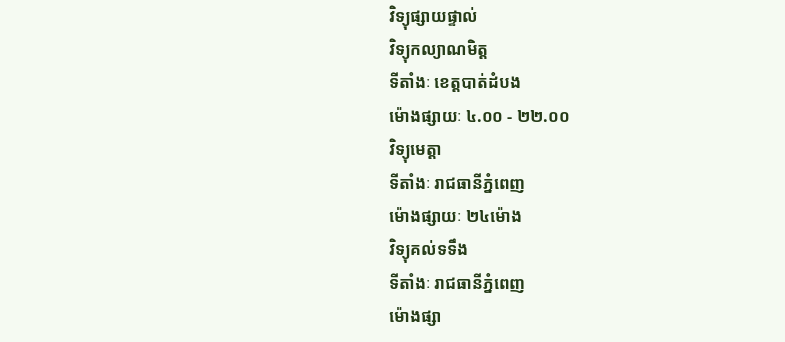វិទ្យុផ្សាយផ្ទាល់
វិទ្យុកល្យាណមិត្ត
ទីតាំងៈ ខេត្តបាត់ដំបង
ម៉ោងផ្សាយៈ ៤.០០ - ២២.០០
វិទ្យុមេត្តា
ទីតាំងៈ រាជធានីភ្នំពេញ
ម៉ោងផ្សាយៈ ២៤ម៉ោង
វិទ្យុគល់ទទឹង
ទីតាំងៈ រាជធានីភ្នំពេញ
ម៉ោងផ្សា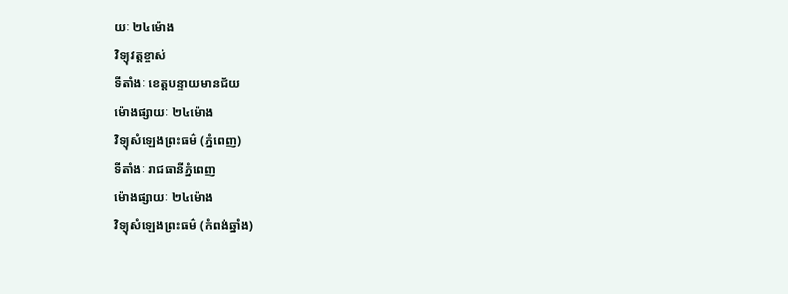យៈ ២៤ម៉ោង
វិទ្យុវត្តខ្ចាស់
ទីតាំងៈ ខេត្តបន្ទាយមានជ័យ
ម៉ោងផ្សាយៈ ២៤ម៉ោង
វិទ្យុសំឡេងព្រះធម៌ (ភ្នំពេញ)
ទីតាំងៈ រាជធានីភ្នំពេញ
ម៉ោងផ្សាយៈ ២៤ម៉ោង
វិទ្យុសំឡេងព្រះធម៌ (កំពង់ឆ្នាំង)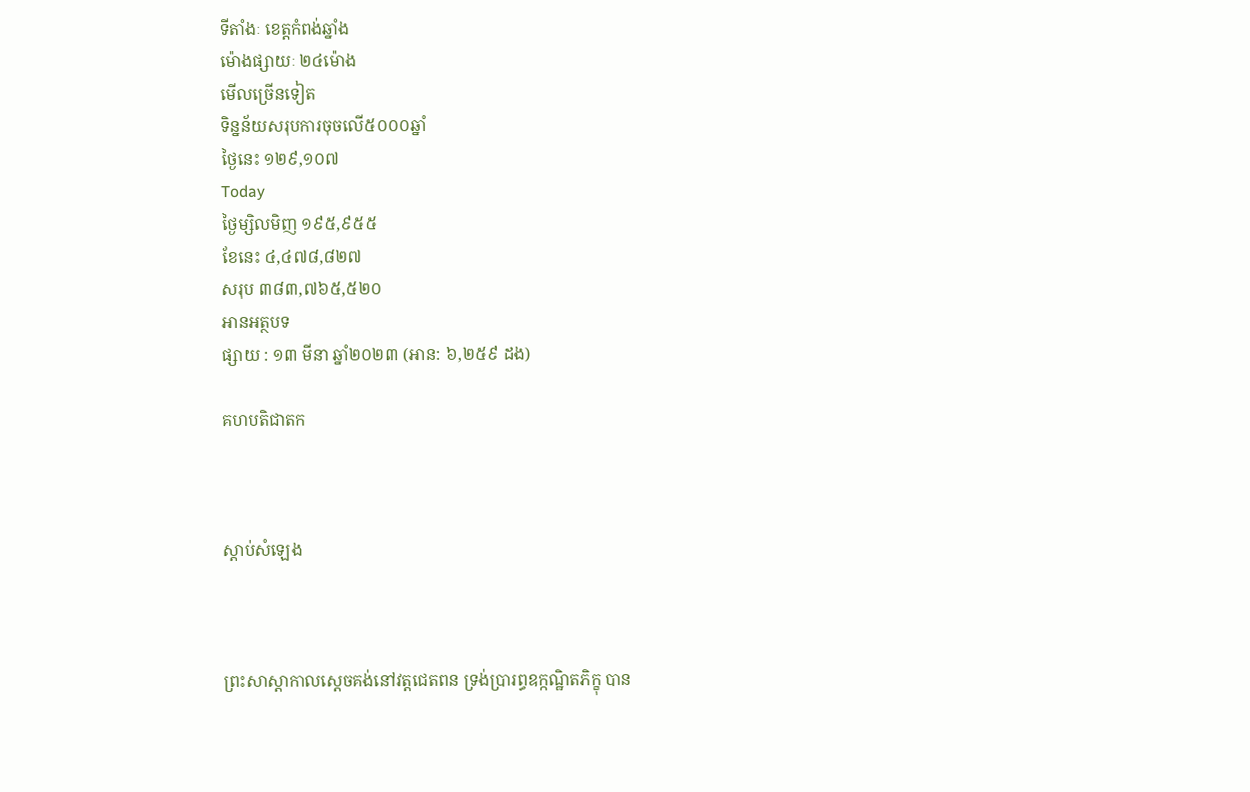ទីតាំងៈ ខេត្តកំពង់ឆ្នាំង
ម៉ោងផ្សាយៈ ២៤ម៉ោង
មើលច្រើនទៀត
ទិន្នន័យសរុបការចុចលើ៥០០០ឆ្នាំ
ថ្ងៃនេះ ១២៩,១០៧
Today
ថ្ងៃម្សិលមិញ ១៩៥,៩៥៥
ខែនេះ ៤,៤៧៨,៨២៧
សរុប ៣៨៣,៧៦៥,៥២០
អានអត្ថបទ
ផ្សាយ : ១៣ មីនា ឆ្នាំ២០២៣ (អាន: ៦,២៥៩ ដង)

គហបតិជាតក



ស្តាប់សំឡេង



ព្រះសាស្ដាកាលស្ដេចគង់នៅវត្តជេតពន ទ្រង់ប្រារព្ធឧក្កណ្ឋិតភិក្ខុ បាន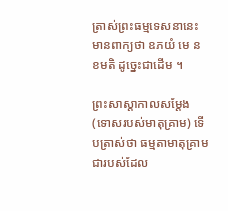ត្រាស់ព្រះធម្មទេសនានេះ មានពាក្យថា ឧភយំ មេ ន ខមតិ ដូច្នេះជាដើម ។

ព្រះសាស្ដាកាលសម្ដែង (ទោសរបស់មាតុគ្រាម) ទើបត្រាស់ថា ធម្មតាមាតុគ្រាម ជារបស់ដែល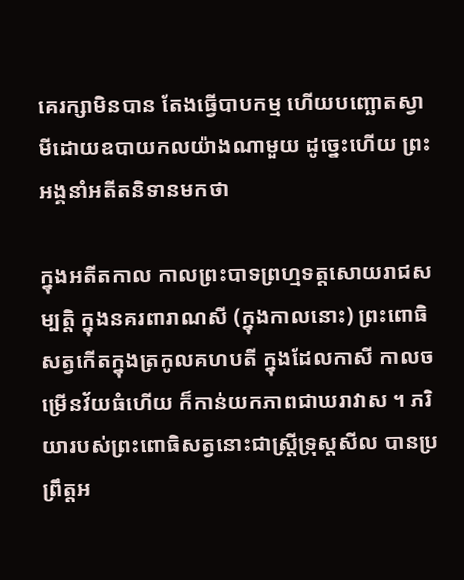គេរក្សាមិនបាន តែងធ្វើបាបកម្ម ហើយបញ្ឆោតស្វាមីដោយឧបាយកលយ៉ាងណាមួយ ដូច្នេះហើយ ព្រះអង្គនាំអតីតនិទានមកថា

ក្នុងអតីតកាល កាលព្រះបាទព្រហ្មទត្តសោយរាជសម្បត្តិ ក្នុងនគរពារាណសី (ក្នុងកាលនោះ) ព្រះពោធិសត្វកើតក្នុងត្រកូលគហបតី ក្នុងដែលកាសី កាលចម្រើនវ័យធំហើយ ក៏កាន់យកភាពជាឃរាវាស ។ ភរិយារបស់ព្រះពោធិសត្វនោះជាស្ត្រីទ្រុស្តសីល បានប្រព្រឹត្តអ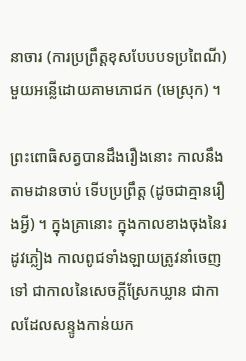នាចារ (ការប្រព្រឹត្តខុសបែបបទប្រពៃណី) មួយអន្លើដោយគាមភោជក (មេស្រុក) ។

ព្រះពោធិសត្វបានដឹងរឿងនោះ កាលនឹងតាមដានចាប់ ទើបប្រព្រឹត្ត (ដូចជាគ្មានរឿងអ្វី) ។ ក្នុងគ្រានោះ ក្នុងកាលខាងចុងនៃរដូវភ្លៀង កាលពូជទាំងឡាយត្រូវនាំចេញទៅ ជាកាលនៃសេចក្ដីស្រែកឃ្លាន ជាកាលដែលសន្ទូងកាន់យក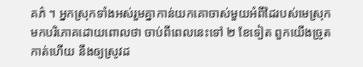គភ៌ ។ អ្នកស្រុកទាំងអស់រួមគ្នាកាន់យកគោចាស់មួយអំពីដៃរបស់មេស្រុក មកបរិភោគដោយពោលថា ចាប់ពីពេលនេះទៅ ២ ខែទៀត ពួកយើងច្រូតកាត់ហើយ នឹងឲ្យស្រូវដ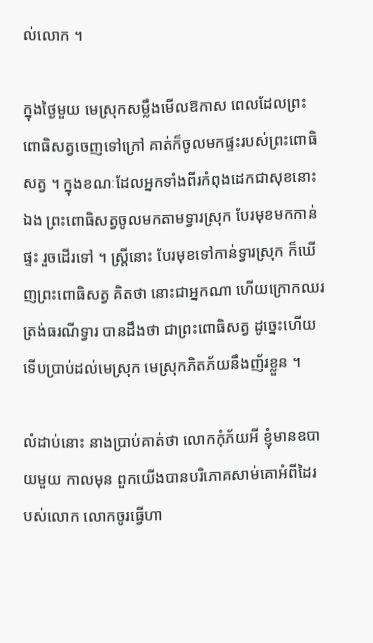ល់លោក ។

ក្នុងថ្ងៃមួយ មេស្រុកសម្លឹងមើលឱកាស ពេលដែលព្រះពោធិសត្វចេញទៅក្រៅ គាត់ក៏ចូលមកផ្ទះរបស់ព្រះពោធិសត្វ ។ ក្នុងខណៈដែលអ្នកទាំងពីរកំពុងដេកជាសុខនោះឯង ព្រះពោធិសត្វចូលមកតាមទ្វារស្រុក បែរមុខមកកាន់ផ្ទះ រួចដើរទៅ ។ ស្ត្រីនោះ បែរមុខទៅកាន់ទ្វារស្រុក ក៏ឃើញព្រះពោធិសត្វ គិតថា នោះជាអ្នកណា ហើយក្រោកឈរត្រង់ធរណីទ្វារ បានដឹងថា ជាព្រះពោធិសត្វ ដូច្នេះហើយ ទើបប្រាប់ដល់មេស្រុក មេស្រុកភិតភ័យនឹងញ័រខ្លួន ។

លំដាប់នោះ នាងប្រាប់គាត់ថា លោកកុំភ័យអី ខ្ញុំមានឧបាយមួយ កាលមុន ពួកយើងបានបរិភោគសាម់គោអំពីដៃរបស់លោក លោកចូរធ្វើហា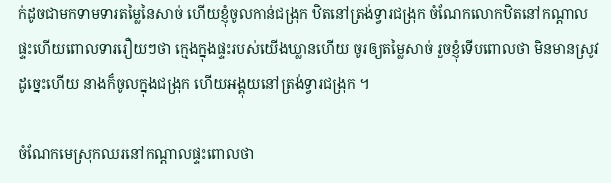ក់ដូចជាមកទាមទារតម្លៃនៃសាច់ ហើយខ្ញុំចូលកាន់ជង្រុក ឋិតនៅត្រង់ទ្វារជង្រុក ចំណែកលោកឋិតនៅកណ្ដាលផ្ទះហើយពោលទាររឿយៗថា ក្មេងក្នុងផ្ទះរបស់យើងឃ្លានហើយ ចូរឲ្យតម្លៃសាច់ រួចខ្ញុំទើបពោលថា មិនមានស្រូវ ដូច្នេះហើយ នាងក៏ចូលក្នុងជង្រុក ហើយអង្គុយនៅត្រង់ទ្វារជង្រុក ។

ចំណែកមេស្រុកឈរនៅកណ្ដាលផ្ទះពោលថា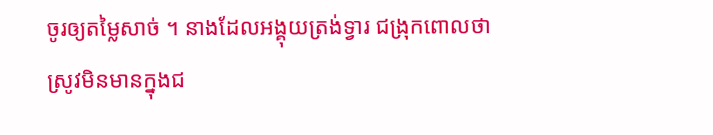ចូរឲ្យតម្លៃសាច់ ។ នាងដែលអង្គុយត្រង់ទ្វារ ជង្រុកពោលថា ស្រូវមិនមានក្នុងជ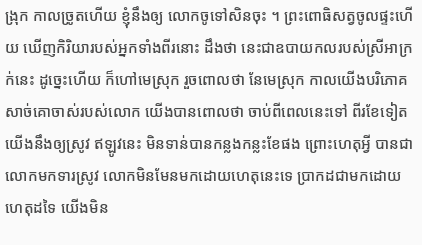ង្រុក កាលច្រូតហើយ ខ្ញុំនឹងឲ្យ លោកចូទៅសិនចុះ ។ ព្រះពោធិសត្វចូលផ្ទះហើយ ឃើញកិរិយារបស់អ្នកទាំងពីរនោះ ដឹងថា នេះជាឧបាយកលរបស់ស្រីអាក្រក់នេះ ដូច្នេះហើយ ក៏ហៅមេស្រុក រួចពោលថា នែមេស្រុក កាលយើងបរិភោគសាច់គោចាស់របស់លោក យើងបានពោលថា ចាប់ពីពេលនេះទៅ ពីរខែទៀត យើងនឹងឲ្យស្រូវ ឥឡូវនេះ មិនទាន់បានកន្លងកន្លះខែផង ព្រោះហេតុអ្វី បានជាលោកមកទារស្រូវ លោកមិនមែនមកដោយហេតុនេះទេ ប្រាកដជាមកដោយហេតុដទៃ យើងមិន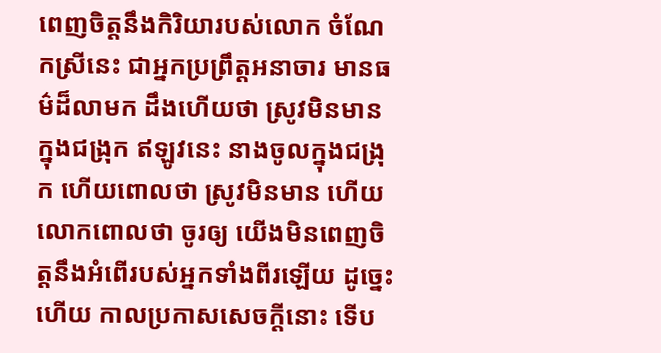ពេញចិត្តនឹងកិរិយារបស់លោក ចំណែកស្រីនេះ ជាអ្នកប្រព្រឹត្តអនាចារ មានធម៌ដ៏លាមក ដឹងហើយថា ស្រូវមិនមានក្នុងជង្រុក ឥឡូវនេះ នាងចូលក្នុងជង្រុក ហើយពោលថា ស្រូវមិនមាន ហើយលោកពោលថា ចូរឲ្យ យើងមិនពេញចិត្តនឹងអំពើរបស់អ្នកទាំងពីរឡើយ ដូច្នេះហើយ កាលប្រកាសសេចក្ដីនោះ ទើប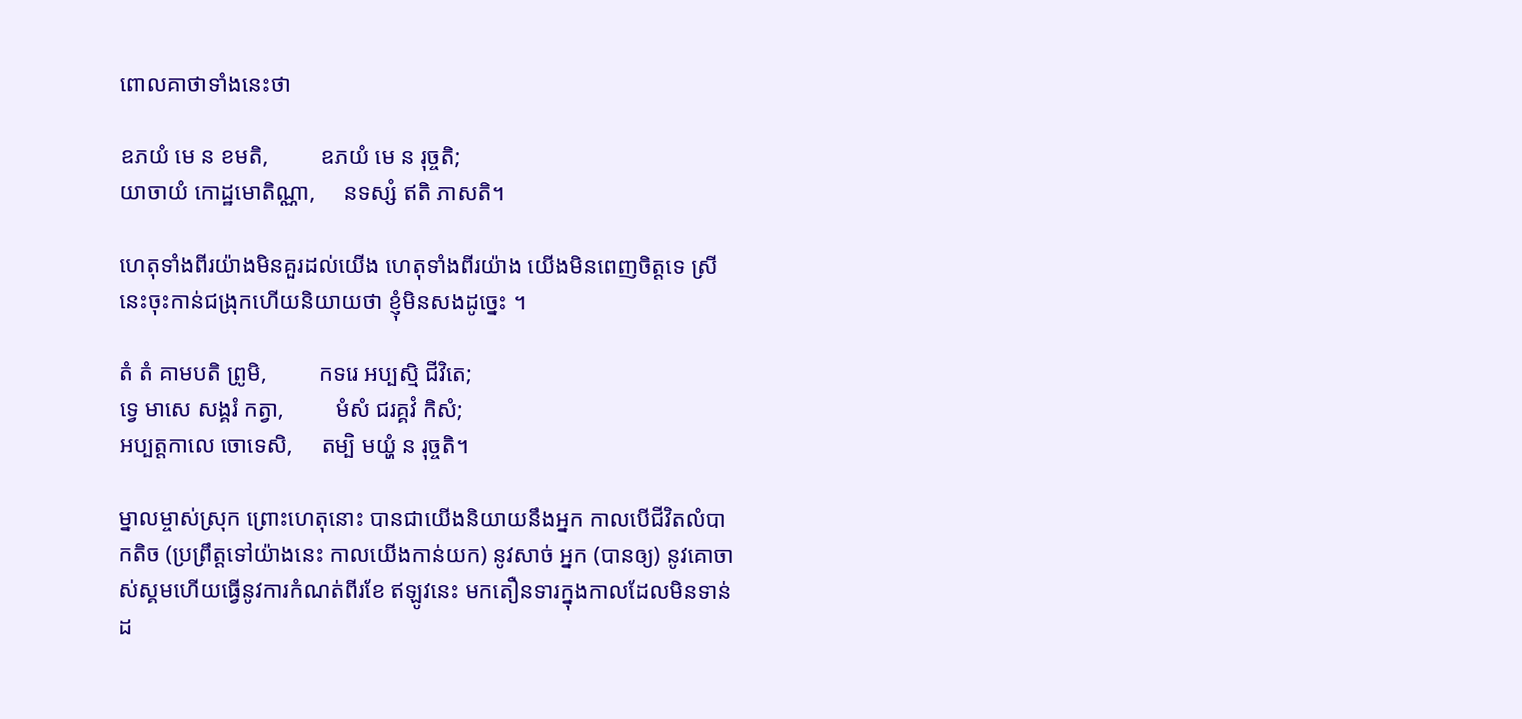ពោលគាថាទាំងនេះថា

ឧភយំ មេ ន ខមតិ,         ឧភយំ មេ ន រុច្ចតិ;
យាចាយំ កោដ្ឋមោតិណ្ណា,     នទស្សំ ឥតិ ភាសតិ។

ហេតុទាំងពីរយ៉ាងមិនគួរដល់យើង ហេតុទាំងពីរយ៉ាង យើងមិនពេញចិត្តទេ ស្រីនេះចុះកាន់ជង្រុកហើយនិយាយថា ខ្ញុំមិនសងដូច្នេះ ។

តំ តំ គាមបតិ ព្រូមិ,         កទរេ អប្បស្មិ ជីវិតេ;
ទ្វេ មាសេ សង្គរំ កត្វា,         មំសំ ជរគ្គវំ កិសំ;
អប្បត្តកាលេ ចោទេសិ,     តម្បិ មយ្ហំ ន រុច្ចតិ។

ម្នាលម្ចាស់ស្រុក ព្រោះហេតុនោះ បានជាយើងនិយាយនឹងអ្នក កាលបើជីវិតលំបាកតិច (ប្រព្រឹត្តទៅយ៉ាងនេះ កាលយើងកាន់យក) នូវសាច់ អ្នក (បានឲ្យ) នូវគោចាស់ស្គមហើយធ្វើនូវការកំណត់ពីរខែ ឥឡូវនេះ មកតឿនទារក្នុងកាលដែលមិនទាន់ដ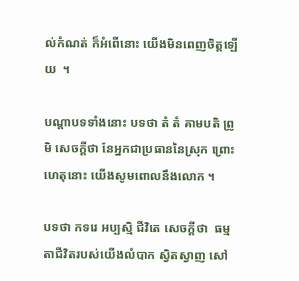ល់កំណត់ ក៏អំពើនោះ យើងមិនពេញចិត្តឡើយ  ។

បណ្ដាបទទាំងនោះ បទថា តំ តំ គាមបតិ ព្រូមិ សេចក្ដីថា នែអ្នកជាប្រធាននៃស្រុក ព្រោះហេតុនោះ យើងសូមពោលនឹងលោក ។

បទថា កទរេ អប្បស្មិ ជីវិតេ សេចក្ដីថា  ធម្មតាជីវិតរបស់យើងលំបាក ស្វិតស្វាញ សៅ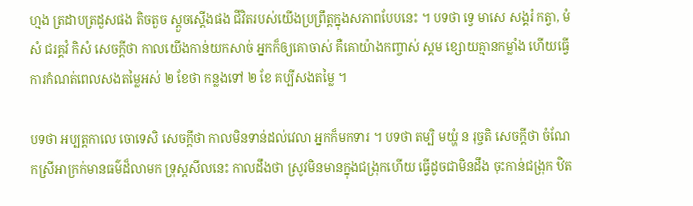ហ្មង ត្រដាបត្រដួសផង តិចតួច ស្ដួចស្ដើងផង ជីវិតរបស់យើងប្រព្រឹត្តក្នុងសភាពបែបនេះ ។ បទថា ទ្វេ មាសេ សង្គរំ កត្វា, មំសំ ជរគ្គវំ កិសំ សេចក្ដីថា កាលយើងកាន់យកសាច់ អ្នកក៏ឲ្យគោចាស់ គឺគោយ៉ាងកញ្ចាស់ ស្គម ខ្សោយគ្មានកម្លាំង ហើយធ្វើការកំណត់ពេលសងតម្លៃអស់ ២ ខែថា កន្លងទៅ ២ ខែ គប្បីសងតម្លៃ ។

បទថា អប្បត្តកាលេ ចោទេសិ សេចក្ដីថា កាលមិនទាន់ដល់វេលា អ្នកក៏មកទារ ។ បទថា តម្បិ មយ្ហំ ន រុច្ចតិ សេចក្ដីថា ចំណែកស្រីអាក្រក់មានធម៌ដ៏លាមក ទ្រុស្តសីលនេះ កាលដឹងថា ស្រូវមិនមានក្នុងជង្រុកហើយ ធ្វើដូចជាមិនដឹង ចុះកាន់ជង្រុក ឋិត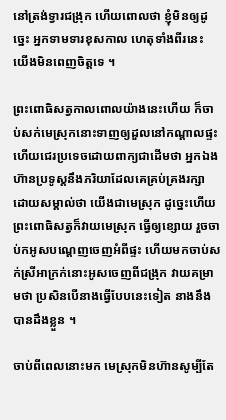នៅត្រង់ទ្វារជង្រុក ហើយពោលថា ខ្ញុំមិនឲ្យដូច្នេះ អ្នកទាមទារខុសកាល ហេតុទាំងពីរនេះ យើងមិនពេញចិត្តទេ ។

ព្រះពោធិសត្វកាលពោលយ៉ាងនេះហើយ ក៏ចាប់សក់មេស្រុកនោះទាញឲ្យដួលនៅកណ្ដាលផ្ទះ ហើយជេរប្រទេចដោយពាក្យជាដើមថា អ្នកឯងហ៊ានប្រទូស្តនឹងភរិយាដែលគេគ្រប់គ្រងរក្សា ដោយសម្គាល់ថា យើងជាមេស្រុក ដូច្នេះហើយ ព្រះពោធិសត្វក៏វាយមេស្រុក ធ្វើឲ្យខ្សោយ រួចចាប់កអូសបណ្ដេញចេញអំពីផ្ទះ ហើយមកចាប់សក់ស្រីអាក្រក់នោះអូសចេញពីជង្រុក វាយគម្រាមថា ប្រសិនបើនាងធ្វើបែបនេះទៀត នាងនឹងបានដឹងខ្លួន ។

ចាប់ពីពេលនោះមក មេស្រុកមិនហ៊ានសូម្បីតែ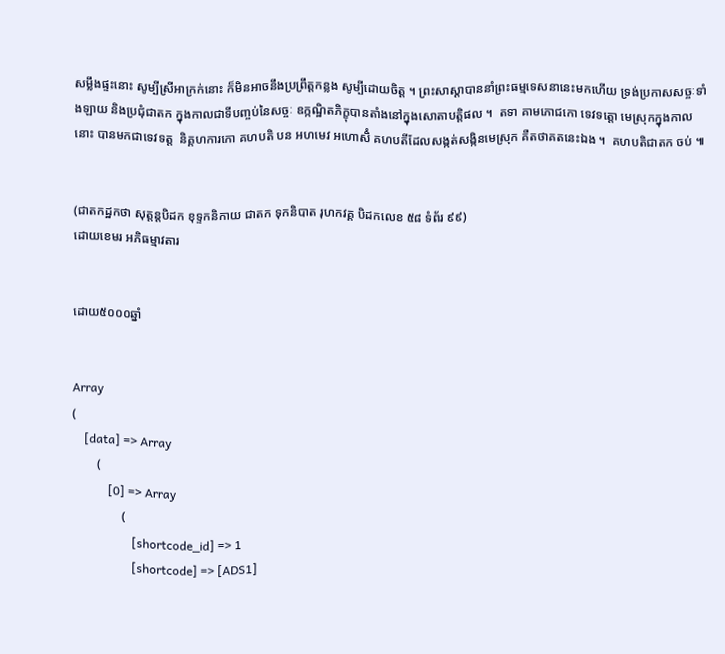សម្លឹងផ្ទះនោះ សូម្បីស្រីអាក្រក់នោះ ក៏មិនអាចនឹងប្រព្រឹត្តកន្លង សូម្បីដោយចិត្ត ។ ព្រះសាស្ដាបាននាំព្រះធម្មទេសនានេះមកហើយ ទ្រង់ប្រកាសសច្ចៈទាំងឡាយ និងប្រជុំជាតក ក្នុងកាលជាទីបញ្ចប់នៃសច្ចៈ ឧក្កណ្ឋិតភិក្ខុបានតាំងនៅក្នុងសោតាបត្តិផល ។  តទា គាមភោជកោ ទេវទត្តោ មេស្រុកក្នុងកាលនោះ បានមកជាទេវទត្ត  និគ្គហការកោ គហបតិ បន អហមេវ អហោសិំ គហបតីដែលសង្កត់សង្កិនមេស្រុក គឺតថាគតនេះឯង ។  គហបតិជាតក ចប់ ៕


(ជាតកដ្ឋកថា សុត្តន្តបិដក ខុទ្ទកនិកាយ ជាតក ទុកនិបាត រុហកវគ្គ បិដកលេខ ៥៨ ទំព័រ ៩៩)
ដោយខេមរ អភិធម្មាវតារ


ដោយ៥០០០ឆ្នាំ


Array
(
    [data] => Array
        (
            [0] => Array
                (
                    [shortcode_id] => 1
                    [shortcode] => [ADS1]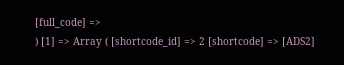[full_code] =>
) [1] => Array ( [shortcode_id] => 2 [shortcode] => [ADS2]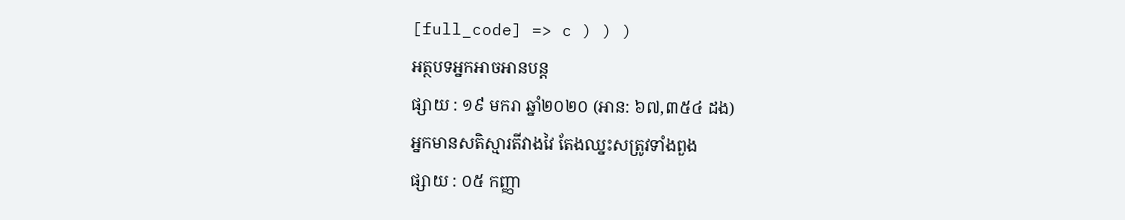[full_code] => c ) ) )
អត្ថបទអ្នកអាចអានបន្ត
ផ្សាយ : ១៩ មករា ឆ្នាំ២០២០ (អាន: ៦៧,៣៥៤ ដង)
អ្នកមានសតិស្មារតីវាងវៃ តែងឈ្នះសត្រូវទាំងពួង
ផ្សាយ : ០៥ កញ្ញា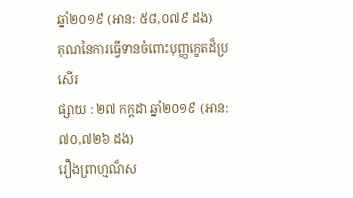ឆ្នាំ២០១៩ (អាន: ៥៨,០៧៩ ដង)
គុណនៃការធ្វើទានចំពោះបុញ្ញក្ខេតដ៏ប្រសើរ
ផ្សាយ : ២៧ កក្តដា ឆ្នាំ២០១៩ (អាន: ៧០,៧២៦ ដង)
រឿងព្រាហ្មណ៏ស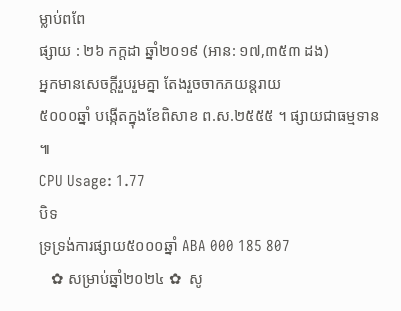ម្លាប់ពពែ
ផ្សាយ : ២៦ កក្តដា ឆ្នាំ២០១៩ (អាន: ១៧,៣៥៣ ដង)
អ្នកមានសេចក្តីរួបរួមគ្នា តែងរួចចាកភយន្តរាយ
៥០០០ឆ្នាំ បង្កើតក្នុងខែពិសាខ ព.ស.២៥៥៥ ។ ផ្សាយជាធម្មទាន ៕
CPU Usage: 1.77
បិទ
ទ្រទ្រង់ការផ្សាយ៥០០០ឆ្នាំ ABA 000 185 807
   ✿ សម្រាប់ឆ្នាំ២០២៤ ✿  សូ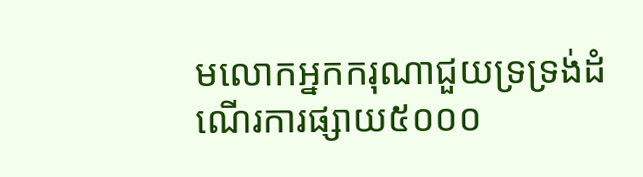មលោកអ្នកករុណាជួយទ្រទ្រង់ដំណើរការផ្សាយ៥០០០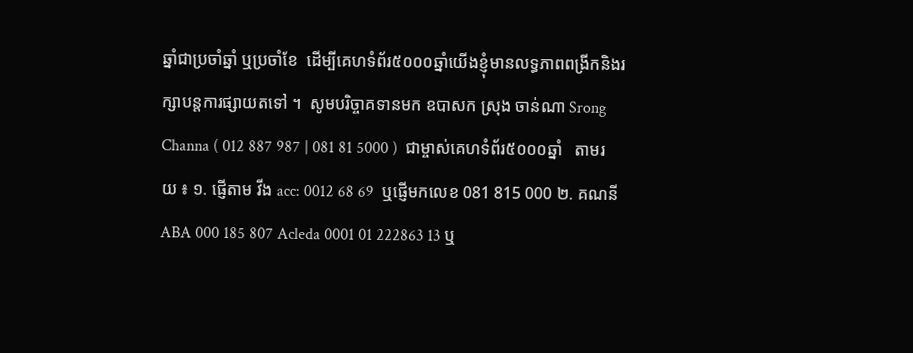ឆ្នាំជាប្រចាំឆ្នាំ ឬប្រចាំខែ  ដើម្បីគេហទំព័រ៥០០០ឆ្នាំយើងខ្ញុំមានលទ្ធភាពពង្រីកនិងរក្សាបន្តការផ្សាយតទៅ ។  សូមបរិច្ចាគទានមក ឧបាសក ស្រុង ចាន់ណា Srong Channa ( 012 887 987 | 081 81 5000 )  ជាម្ចាស់គេហទំព័រ៥០០០ឆ្នាំ   តាមរយ ៖ ១. ផ្ញើតាម វីង acc: 0012 68 69  ឬផ្ញើមកលេខ 081 815 000 ២. គណនី ABA 000 185 807 Acleda 0001 01 222863 13 ឬ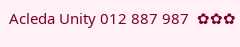Acleda Unity 012 887 987  ✿✿✿